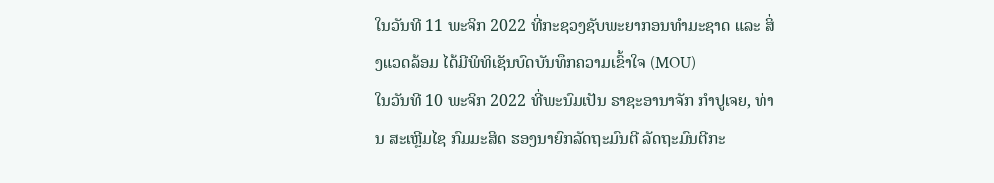ໃນວັນທີ 11 ພະຈິກ 2022 ທີ່ກະຊວງຊັບພະຍາກອນທຳມະຊາດ ແລະ ສິ່ງແວດລ້ອມ ໄດ້ມີພິທິເຊັນບົດບັນທຶກຄວາມເຂົ້າໃຈ (MOU)
ໃນວັນທີ 10 ພະຈິກ 2022 ທີ່ພະນົມເປັນ ຣາຊະອານາຈັກ ກໍາປູເຈຍ, ທ່ານ ສະເຫຼີມໄຊ ກົມມະສິດ ຮອງນາຍົກລັດຖະມົນຕີ ລັດຖະມົນຕີກະ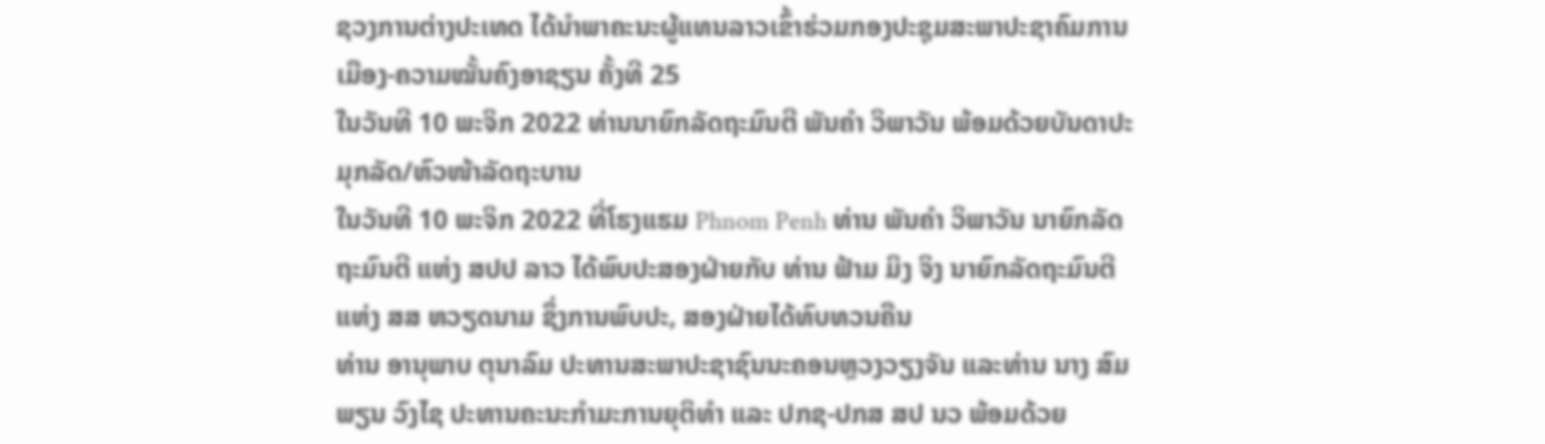ຊວງການຕ່າງປະເທດ ໄດ້ນໍາພາຄະນະຜູ້ແທນລາວເຂົ້າຮ່ວມກອງປະຊຸມສະພາປະຊາຄົມການເມືອງ-ຄວາມໝັ້ນຄົງອາຊຽນ ຄັ້ງທີ 25
ໃນວັນທີ 10 ພະຈິກ 2022 ທ່ານນາຍົກລັດຖະມົນຕີ ພັນຄໍາ ວິພາວັນ ພ້ອມດ້ວຍບັນດາປະມຸກລັດ/ຫົວໜ້າລັດຖະບານ
ໃນວັນທີ 10 ພະຈິກ 2022 ທີ່ໂຮງແຮມ Phnom Penh ທ່ານ ພັນຄໍາ ວິພາວັນ ນາຍົກລັດຖະມົນຕີ ແຫ່ງ ສປປ ລາວ ໄດ້ພົບປະສອງຝ່າຍກັບ ທ່ານ ຟ້າມ ມິງ ຈິງ ນາຍົກລັດຖະມົນຕີ ແຫ່ງ ສສ ຫວຽດນາມ ຊຶ່ງການພົບປະ, ສອງຝ່າຍໄດ້ທົບທວນຄືນ
ທ່ານ ອານຸພາບ ຕຸນາລົມ ປະທານສະພາປະຊາຊົນນະຄອນຫຼວງວຽງຈັນ ແລະທ່ານ ນາງ ສົມພຽນ ວົງໄຊ ປະທານຄະນະກຳມະການຍຸຕິທຳ ແລະ ປກຊ-ປກສ ສປ ນວ ພ້ອມດ້ວຍ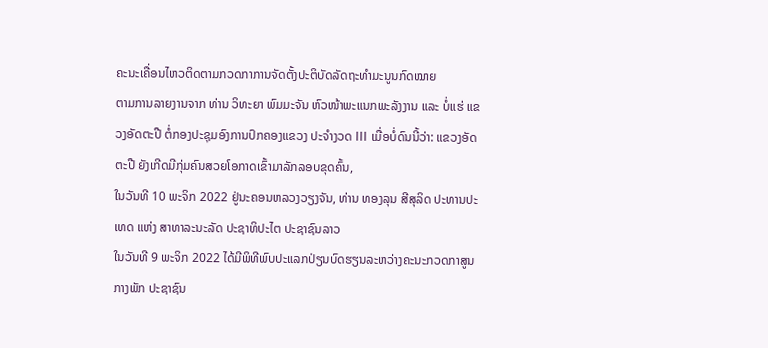ຄະນະເຄື່ອນໄຫວຕິດຕາມກວດກາການຈັດຕັ້ງປະຕິບັດລັດຖະທຳມະນູນກົດໝາຍ
ຕາມການລາຍງານຈາກ ທ່ານ ວິທະຍາ ພົມມະຈັນ ຫົວໜ້າພະແນກພະລັງງານ ແລະ ບໍ່ແຮ່ ແຂວງອັດຕະປື ຕໍ່ກອງປະຊຸມອົງການປົກຄອງແຂວງ ປະຈໍາງວດ III ເມື່ອບໍ່ດົນນີ້ວ່າ: ແຂວງອັດຕະປື ຍັງເກີດມີກຸ່ມຄົນສວຍໂອກາດເຂົ້າມາລັກລອບຂຸດຄົ້ນ,
ໃນວັນທີ 10 ພະຈິກ 2022 ຢູ່ນະຄອນຫລວງວຽງຈັນ, ທ່ານ ທອງລຸນ ສີສຸລິດ ປະທານປະເທດ ແຫ່ງ ສາທາລະນະລັດ ປະຊາທິປະໄຕ ປະຊາຊົນລາວ
ໃນວັນທີ 9 ພະຈິກ 2022 ໄດ້ມີພິທີພົບປະແລກປ່ຽນບົດຮຽນລະຫວ່າງຄະນະກວດກາສູນກາງພັກ ປະຊາຊົນ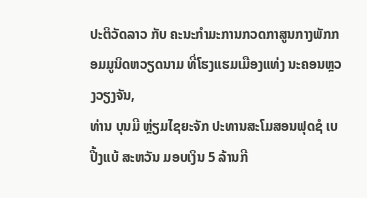ປະຕິວັດລາວ ກັບ ຄະນະກຳມະການກວດກາສູນກາງພັກກອມມູນິດຫວຽດນາມ ທີ່ໂຮງແຮມເມືອງແທ່ງ ນະຄອນຫຼວງວຽງຈັນ,
ທ່ານ ບຸນມີ ຫຼ່ຽມໄຊຍະຈັກ ປະທານສະໂມສອນຟຸດຊໍ ເບ ປີ້ງແບ້ ສະຫວັນ ມອບເງິນ 5 ລ້ານກີ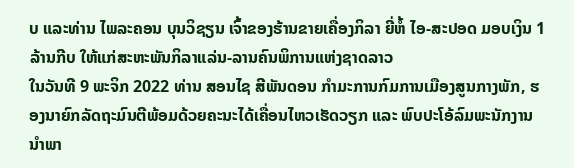ບ ແລະທ່ານ ໄພລະຄອນ ບຸນວິຊຽນ ເຈົ້າຂອງຮ້ານຂາຍເຄື່ອງກິລາ ຍີ່ຫໍ້ ໄອ-ສະປອດ ມອບເງິນ 1 ລ້ານກີບ ໃຫ້ແກ່ສະຫະພັນກິລາແລ່ນ-ລານຄົນພິການແຫ່ງຊາດລາວ
ໃນວັນທີ 9 ພະຈິກ 2022 ທ່ານ ສອນໄຊ ສີພັນດອນ ກໍາມະການກົມການເມືອງສູນກາງພັກ, ຮອງນາຍົກລັດຖະມົນຕີພ້ອມດ້ວຍຄະນະໄດ້ເຄື່ອນໄຫວເຮັດວຽກ ແລະ ພົບປະໂອ້ລົມພະນັກງານນໍາພາ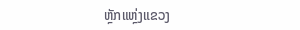ຫຼັກແຫຼ່ງແຂວງ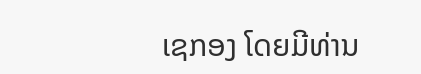ເຊກອງ ໂດຍມີທ່ານ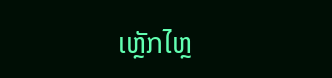ເຫຼັກໄຫຼ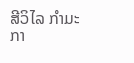ສີວິໄລ ກຳມະກາ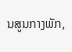ນສູນກາງພັກ,